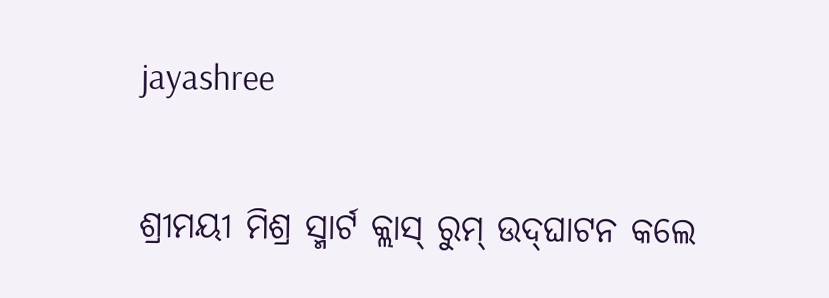jayashree

ଶ୍ରୀମୟୀ ମିଶ୍ର ସ୍ମାର୍ଟ କ୍ଲାସ୍ ରୁମ୍‌ ଉଦ୍‌ଘାଟନ କଲେ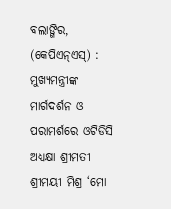ବଲାଙ୍ଗିର, (କେପିଏନ୍‌ଏସ୍‌) : ମୁଖ୍ୟମନ୍ତ୍ରୀଙ୍କ ମାର୍ଗଦର୍ଶନ ଓ ପରାମର୍ଶରେ ଓଟିଡିସି ଅଧ୍ୟକ୍ଷା ଶ୍ରୀମତୀ ଶ୍ରୀମୟୀ ମିଶ୍ର ‘ମୋ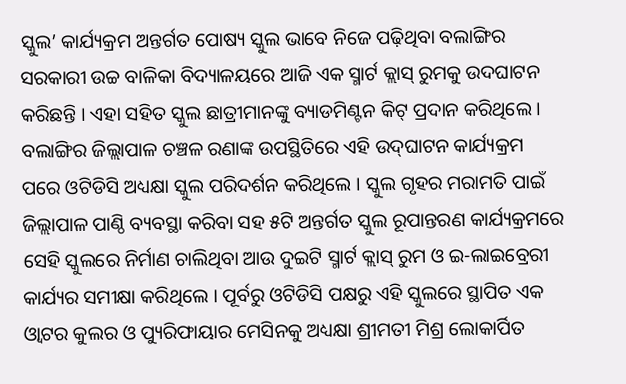ସ୍କୁଲ’ କାର୍ଯ୍ୟକ୍ରମ ଅନ୍ତର୍ଗତ ପୋଷ୍ୟ ସ୍କୁଲ ଭାବେ ନିଜେ ପଢ଼ିଥିବା ବଲାଙ୍ଗିର ସରକାରୀ ଉଚ୍ଚ ବାଳିକା ବିଦ୍ୟାଳୟରେ ଆଜି ଏକ ସ୍ମାର୍ଟ କ୍ଲାସ୍ ରୁମକୁ ଉଦଘାଟନ କରିଛନ୍ତି । ଏହା ସହିତ ସ୍କୁଲ ଛାତ୍ରୀମାନଙ୍କୁ ବ୍ୟାଡମିଣ୍ଟନ କିଟ୍ ପ୍ରଦାନ କରିଥିଲେ । ବଲାଙ୍ଗିର ଜିଲ୍ଲାପାଳ ଚଞ୍ଚଳ ରଣାଙ୍କ ଉପସ୍ଥିତିରେ ଏହି ଉଦ୍‌ଘାଟନ କାର୍ଯ୍ୟକ୍ରମ ପରେ ଓଟିଡିସି ଅଧ୍ୟକ୍ଷା ସ୍କୁଲ ପରିଦର୍ଶନ କରିଥିଲେ । ସ୍କୁଲ ଗୃହର ମରାମତି ପାଇଁ ଜିଲ୍ଲାପାଳ ପାଣ୍ଠି ବ୍ୟବସ୍ଥା କରିବା ସହ ୫ଟି ଅନ୍ତର୍ଗତ ସ୍କୁଲ ରୂପାନ୍ତରଣ କାର୍ଯ୍ୟକ୍ରମରେ ସେହି ସ୍କୁଲରେ ନିର୍ମାଣ ଚାଲିଥିବା ଆଉ ଦୁଇଟି ସ୍ମାର୍ଟ କ୍ଲାସ୍ ରୁମ‌‌‌ ଓ ଇ-ଲାଇବ୍ରେରୀ କାର୍ଯ୍ୟର ସମୀକ୍ଷା କରିଥିଲେ । ପୂର୍ବରୁ ଓଟିଡିସି ପକ୍ଷରୁ ଏହି ସ୍କୁଲରେ ସ୍ଥାପିତ ଏକ ଓ୍ବାଟର କୁଲର ଓ ପ୍ୟୁରିଫାୟାର ମେସିନକୁ ଅଧ୍ୟକ୍ଷା ଶ୍ରୀମତୀ ମିଶ୍ର ଲୋକାର୍ପିତ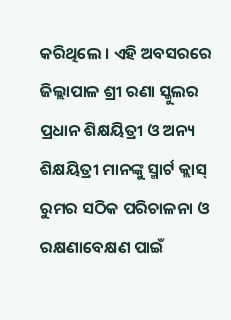କରିଥିଲେ । ଏହି ଅବସରରେ ଜିଲ୍ଲାପାଳ ଶ୍ରୀ ରଣା ସ୍କୁଲର ପ୍ରଧାନ ଶିକ୍ଷୟିତ୍ରୀ ଓ ଅନ୍ୟ ଶିକ୍ଷୟିତ୍ରୀ ମାନଙ୍କୁ ସ୍ମାର୍ଟ କ୍ଲାସ୍ ରୁମର ସଠିକ ପରିଚାଳନା ଓ ରକ୍ଷଣାବେକ୍ଷଣ ପାଇଁ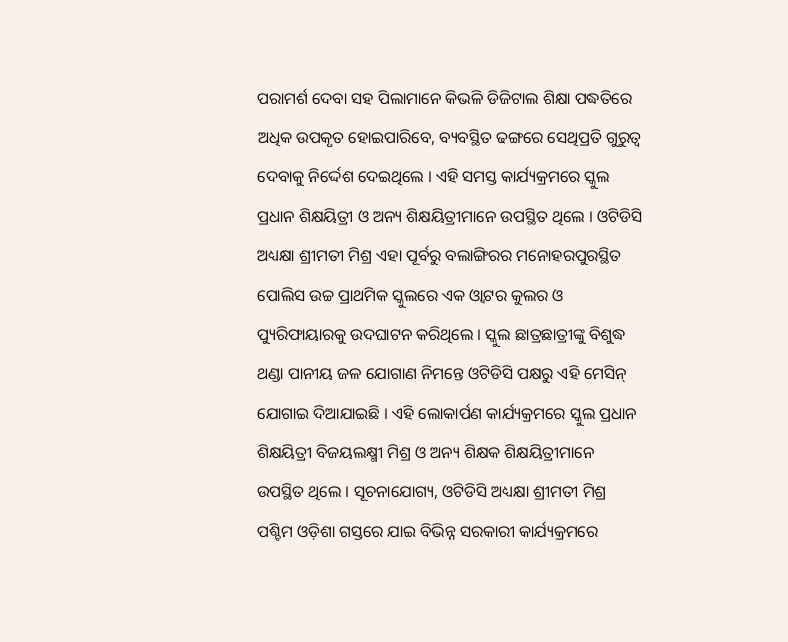ପରାମର୍ଶ ଦେବା ସହ ପିଲାମାନେ କିଭଳି ଡିଜିଟାଲ ଶିକ୍ଷା ପଦ୍ଧତିରେ ଅଧିକ ଉପକୃତ ହୋଇପାରିବେ, ବ୍ୟବସ୍ଥିତ ଢଙ୍ଗରେ ସେଥିପ୍ରତି ଗୁରୁତ୍ୱ ଦେବାକୁ ନିର୍ଦ୍ଦେଶ ଦେଇଥିଲେ । ଏହି ସମସ୍ତ କାର୍ଯ୍ୟକ୍ରମରେ ସ୍କୁଲ ପ୍ରଧାନ ଶିକ୍ଷୟିତ୍ରୀ ଓ ଅନ୍ୟ ଶିକ୍ଷୟିତ୍ରୀମାନେ ଉପସ୍ଥିତ ଥିଲେ । ଓଟିଡିସି ଅଧ୍ୟକ୍ଷା ଶ୍ରୀମତୀ ମିଶ୍ର ଏହା ପୂର୍ବରୁ ବଲାଙ୍ଗିରର ମନୋହରପୁରସ୍ଥିତ ପୋଲିସ ଉଚ୍ଚ ପ୍ରାଥମିକ ସ୍କୁଲରେ ଏକ ଓ୍ବାଟର କୁଲର ଓ ପ୍ୟୁରିଫାୟାରକୁ ଉଦଘାଟନ କରିଥିଲେ । ସ୍କୁଲ ଛାତ୍ରଛାତ୍ରୀଙ୍କୁ ବିଶୁଦ୍ଧ ଥଣ୍ଡା ପାନୀୟ ଜଳ ଯୋଗାଣ ନିମନ୍ତେ ଓଟିଡିସି ପକ୍ଷରୁ ଏହି ମେସିନ୍ ଯୋଗାଇ ଦିଆଯାଇଛି । ଏହି ଲୋକାର୍ପଣ କାର୍ଯ୍ୟକ୍ରମରେ ସ୍କୁଲ ପ୍ରଧାନ ଶିକ୍ଷୟିତ୍ରୀ ବିଜୟଲକ୍ଷ୍ମୀ ମିଶ୍ର ଓ ଅନ୍ୟ ଶିକ୍ଷକ ଶିକ୍ଷୟିତ୍ରୀମାନେ ଉପସ୍ଥିତ ଥିଲେ । ସୂଚନାଯୋଗ୍ୟ, ଓଟିଡିସି ଅଧ୍ୟକ୍ଷା ଶ୍ରୀମତୀ ମିଶ୍ର ପଶ୍ଚିମ ଓଡ଼ିଶା ଗସ୍ତରେ ଯାଇ ବିଭିନ୍ନ ସରକାରୀ କାର୍ଯ୍ୟକ୍ରମରେ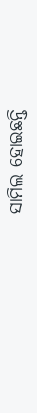ସାମିଲ ହୋଇଛନ୍ତି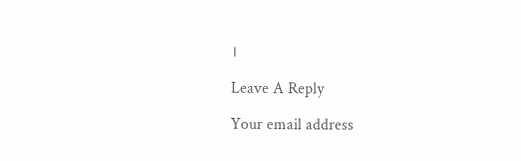।

Leave A Reply

Your email address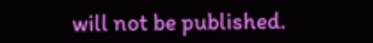will not be published.